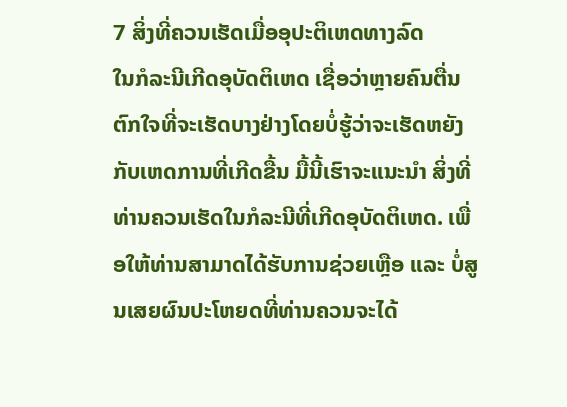7 ສິ່ງທີ່ຄວນເຮັດເມື່ອອຸປະຕິເຫດທາງລົດ
ໃນກໍລະນີເກີດອຸບັດຕິເຫດ ເຊື່ອວ່າຫຼາຍຄົນຕື່ນຕົກໃຈທີ່ຈະເຮັດບາງຢ່າງໂດຍບໍ່ຮູ້ວ່າຈະເຮັດຫຍັງກັບເຫດການທີ່ເກີດຂື້ນ ມື້ນີ້ເຮົາຈະແນະນຳ ສິ່ງທີ່ທ່ານຄວນເຮັດໃນກໍລະນີທີ່ເກີດອຸບັດຕິເຫດ. ເພື່ອໃຫ້ທ່ານສາມາດໄດ້ຮັບການຊ່ວຍເຫຼືອ ແລະ ບໍ່ສູນເສຍຜົນປະໂຫຍດທີ່ທ່ານຄວນຈະໄດ້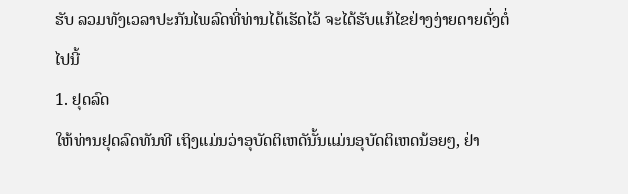ຮັບ ລວມທັງເວລາປະກັນໄພລົດທີ່ທ່ານໄດ້ເຮັດໄວ້ ຈະໄດ້ຮັບແກ້ໄຂຢ່າງງ່າຍດາຍດັ່ງຕໍ່ໄປນີ້
1. ຢຸດລົດ
ໃຫ້ທ່ານຢຸດລົດທັນທີ ເຖິງແມ່ນວ່າອຸບັດຕິເຫດັນັ້ນແມ່ນອຸບັດຕິເຫດນ້ອຍໆ, ຢ່າ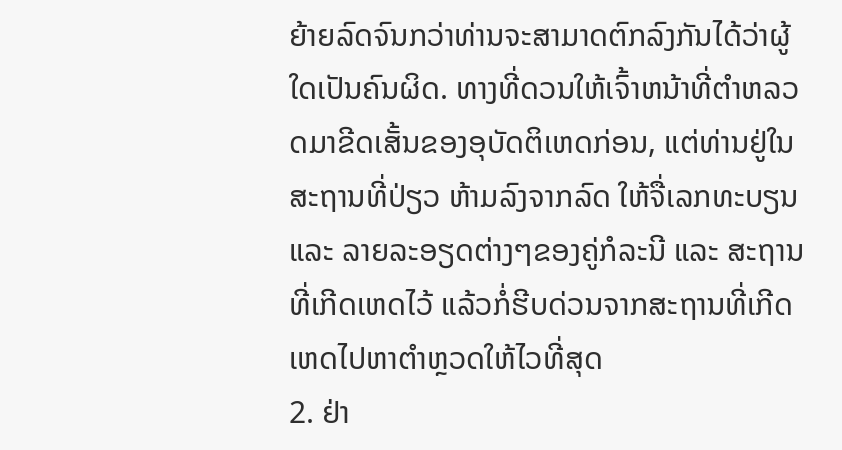ຍ້າຍລົດຈົນກວ່າທ່ານຈະສາມາດຕົກລົງກັນໄດ້ວ່າຜູ້ໃດເປັນຄົນຜິດ. ທາງທີ່ດວນໃຫ້ເຈົ້າຫນ້າທີ່ຕຳຫລວດມາຂີດເສັ້ນຂອງອຸບັດຕິເຫດກ່ອນ, ແຕ່ທ່ານຢູ່ໃນສະຖານທີ່ປ່ຽວ ຫ້າມລົງຈາກລົດ ໃຫ້ຈື່ເລກທະບຽນ ແລະ ລາຍລະອຽດຕ່າງໆຂອງຄູ່ກໍລະນີ ແລະ ສະຖານທີ່ເກີດເຫດໄວ້ ແລ້ວກໍ່ຮີບດ່ວນຈາກສະຖານທີ່ເກີດເຫດໄປຫາຕຳຫຼວດໃຫ້ໄວທີ່ສຸດ
2. ຢ່າ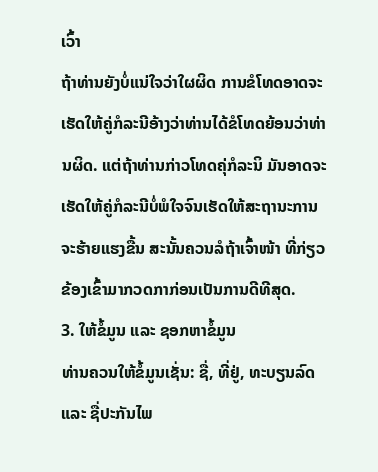ເວົ້າ
ຖ້າທ່ານຍັງບໍ່ແນ່ໃຈວ່າໃຜຜິດ ການຂໍໂທດອາດຈະເຮັດໃຫ້ຄູ່ກໍລະນີອ້າງວ່າທ່ານໄດ້ຂໍໂທດຍ້ອນວ່າທ່ານຜິດ. ແຕ່ຖ້າທ່ານກ່າວໂທດຄຸ່ກໍລະນິ ມັນອາດຈະເຮັດໃຫ້ຄູ່ກໍລະນີບໍ່ພໍໃຈຈົນເຮັດໃຫ້ສະຖານະການຈະຮ້າຍແຮງຂື້ນ ສະນັ້ນຄວນລໍຖ້າເຈົ້າໜ້າ ທີ່ກ່ຽວຂ້ອງເຂົ້າມາກວດກາກ່ອນເປັນການດີທີສຸດ.
3. ໃຫ້ຂໍ້ມູນ ແລະ ຊອກຫາຂໍ້ມູນ
ທ່ານຄວນໃຫ້ຂໍ້ມູນເຊັ່ນ: ຊື່, ທີ່ຢູ່, ທະບຽນລົດ ແລະ ຊື່ປະກັນໄພ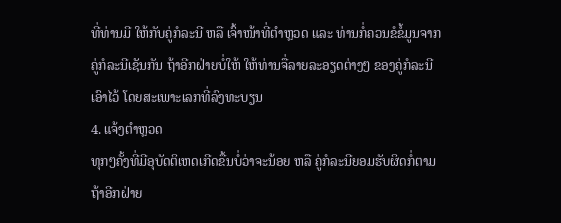ທີ່ທ່ານມີ ໃຫ້ກັບຄູ່ກໍລະນີ ຫລື ເຈົ້າໜ້າທີ່ຕຳຫຼວດ ແລະ ທ່ານກໍ່ຄວນຂໍຂໍ້ມູນຈາກຄູ່ກໍລະນີເຊັນກັນ ຖ້າອີກຝ່າຍບໍ່ໃຫ້ ໃຫ້ທ່ານຈື່ລາຍລະອຽດຕ່າງໆ ຂອງຄູ່ກໍລະນີເອົາໄວ້ ໂດຍສະເພາະເລກທີ່ລົງທະບຽນ
4. ແຈ້ງຕຳຫຼວດ
ທຸກໆຄັ້ງທີ່ມີອຸບັດຕິເຫດເກີດຂື້ນບໍ່ວ່າຈະນ້ອຍ ຫລື ຄູ່ກໍລະນີຍອມຮັບຜິດກໍ່ຕາມ ຖ້າອີກຝ່າຍ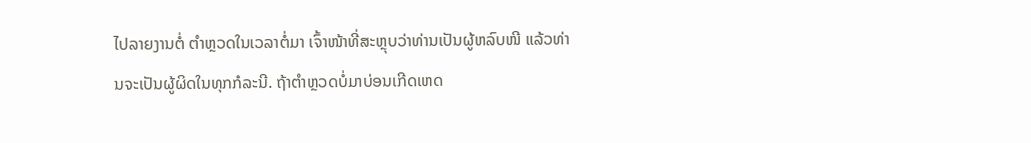ໄປລາຍງານຕໍ່ ຕຳຫຼວດໃນເວລາຕໍ່ມາ ເຈົ້າໜ້າທີ່ສະຫຼຸບວ່າທ່ານເປັນຜູ້ຫລົບໜີ ແລ້ວທ່ານຈະເປັນຜູ້ຜິດໃນທຸກກໍລະນີ. ຖ້າຕຳຫຼວດບໍ່ມາບ່ອນເກີດເຫດ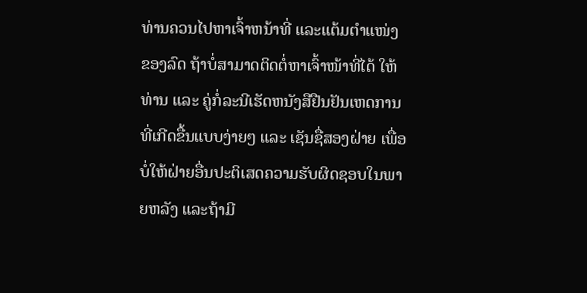ທ່ານຄວນໄປຫາເຈົ້າຫນ້າທີ່ ແລະແຕ້ມຕຳແໜ່ງ ຂອງລົດ ຖ້າບໍ່ສາມາດຕິດຕໍ່ຫາເຈົ້າໜ້າທີ່ໄດ້ ໃຫ້ທ່ານ ແລະ ຄູ່ກໍ່ລະນີເຮັດຫນັງສືຢືນຢັນເຫດການທີ່ເກີດຂື້ນແບບງ່າຍໆ ແລະ ເຊັນຊື່ສອງຝ່າຍ ເພື່ອບໍ່ໃຫ້ຝ່າຍອື່ນປະຕິເສດຄວາມຮັບຜິດຊອບໃນພາຍຫລັງ ແລະຖ້າມີ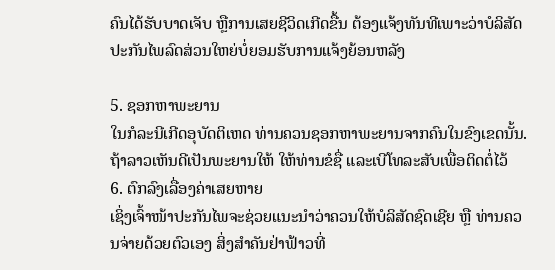ຄົນໄດ້ຮັບບາດເຈັບ ຫຼືການເສຍຊີວິດເກີດຂື້ນ ຕ້ອງແຈ້ງທັນທີເພາະວ່າບໍລິສັດປະກັນໄພລົດສ່ວນໃຫຍ່ບໍ່ຍອມຮັບການແຈ້ງຍ້ອນຫລັງ

5. ຊອກຫາພະຍານ
ໃນກໍລະນີເກີດອຸບັດຕິເຫດ ທ່ານຄວນຊອກຫາພະຍານຈາກຄົນໃນຂົງເຂດນັ້ນ. ຖ້າລາວເຫັນດີເປັນພະຍານໃຫ້ ໃຫ້ທ່ານຂໍຊື່ ແລະເບີໂທລະສັບເພື່ອຕິດຕໍ່ໄວ້
6. ຕົກລົງເລື່ອງຄ່າເສຍຫາຍ
ເຊິ່ງເຈົ້າໜ້າປະກັນໄພຈະຊ່ວຍແນະນຳວ່າຄວນໃຫ້ບໍລິສັດຊົດເຊີຍ ຫຼື ທ່ານຄວນຈ່າຍດ້ວຍຕົວເອງ ສິ່ງສຳຄັນຢ່າຟ້າວທີ່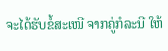ຈະໄດ້ຮັບຂໍ້ສະເໜີ ຈາກຄູ່ກໍລະນີ ໃຫ້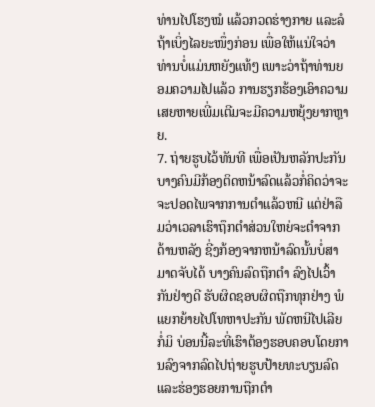ທ່ານໄປໂຮງໝໍ ແລ້ວກວດຮ່າງກາຍ ແລະລໍຖ້າເບິ່ງໄລຍະໜຶ່ງກ່ອນ ເພື່ອໃຫ້ແນ່ໃຈວ່າທ່ານບໍ່ແມ່ນຫຍັງແທ້ໆ ເພາະວ່າຖ້າທ່ານຍອມຄວາມໄປແລ້ວ ການຮຽກຮ້ອງເອົາຄວາມເສຍຫາຍເພີ່ມເຕີມຈະມີຄວາມຫຍຸ້ງຍາກຫຼາຍ.
7. ຖ່າຍຮູບໄວ້ທັນທີ ເພື່ອເປັນຫລັກປະກັນ
ບາງຄົນມີກ້ອງຕິດຫນ້າລົດແລ້ວກໍ່ຄິດວ່າຈະຈະປອດໄພຈາກການຕຳແລ້ວຫນີ ແຕ່ຢ່າລືມວ່າເວລາເຮົາຖຶກຕຳສ່ວນໃຫຍ່ຈະຕຳຈາກດ້ານຫລັງ ຊີ່ງກ້ອງຈາກຫນ້າລົດນັ້ນບໍ່ສາມາດຈັບໄດ້ ບາງຄົນລົດຖືກຕຳ ລົງໄປເວົ້າກັນຢ່າງດີ ຮັບຜິດຊອບຜິດຖືກທຸກຢ່າງ ພໍແຍກຍ້າຍໄປໂທຫາປະກັນ ພັດຫນີໄປເລີຍກໍ່ມິ ບ່ອນນີ້ລະທີ່ເຮົາຕ້ອງຮອບຄອບໂດຍການລົງຈາກລົດໄປຖ່າຍຮູບປ້າຍທະບຽນລົດ ແລະຮ່ອງຮອຍການຖືກຕຳ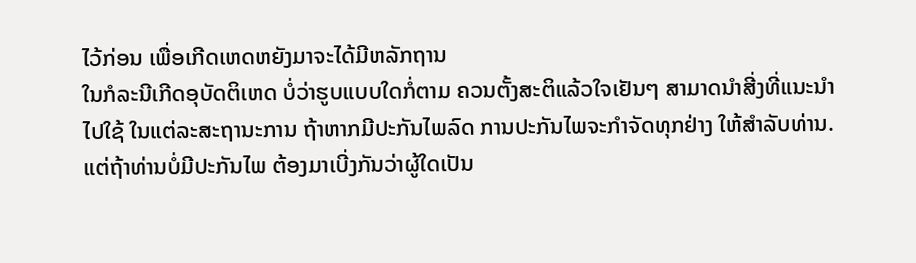ໄວ້ກ່ອນ ເພື່ອເກີດເຫດຫຍັງມາຈະໄດ້ມີຫລັກຖານ
ໃນກໍລະນີເກີດອຸບັດຕິເຫດ ບໍ່ວ່າຮູບແບບໃດກໍ່ຕາມ ຄວນຕັ້ງສະຕິແລ້ວໃຈເຢັນໆ ສາມາດນຳສີ່ງທີ່ແນະນຳໄປໃຊ້ ໃນແຕ່ລະສະຖານະການ ຖ້າຫາກມີປະກັນໄພລົດ ການປະກັນໄພຈະກຳຈັດທຸກຢ່າງ ໃຫ້ສຳລັບທ່ານ. ແຕ່ຖ້າທ່ານບໍ່ມີປະກັນໄພ ຕ້ອງມາເບີ່ງກັນວ່າຜູ້ໃດເປັນ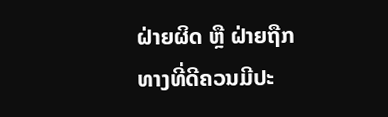ຝ່າຍຜິດ ຫຼື ຝ່າຍຖືກ
ທາງທີ່ດີຄວນມີປະ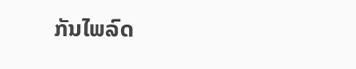ກັນໄພລົດ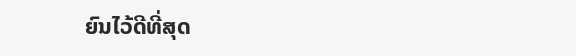ຍົນໄວ້ດີທີ່ສຸດ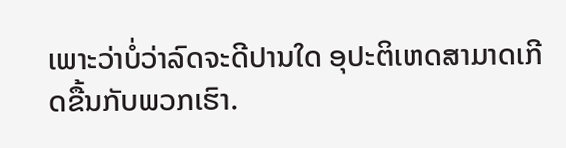ເພາະວ່າບໍ່ວ່າລົດຈະດີປານໃດ ອຸປະຕິເຫດສາມາດເກີດຂື້ນກັບພວກເຮົາ.